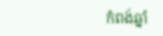កំពង់ឆ្នាំ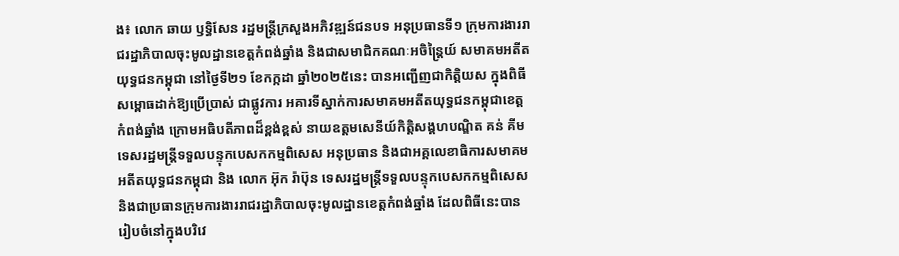ង៖ លោក ឆាយ ឫទ្ធិសែន រដ្ឋមន្ដ្រីក្រសួងអភិវឌ្ឍន៍ជនបទ អនុប្រធានទី១ ក្រុមការងាររាជរដ្ឋាភិបាលចុះមូលដ្ឋានខេត្តកំពង់ឆ្នាំង និងជាសមាជិកគណៈអចិន្ត្រៃយ៍ សមាគមអតីតយុទ្ធជនកម្ពុជា នៅថ្ងៃទី២១ ខែកក្កដា ឆ្នាំ២០២៥នេះ បានអញ្ជើញជាកិត្តិយស ក្នុងពិធីសម្ពោធដាក់ឱ្យប្រើប្រាស់ ជាផ្លូវការ អគារទីស្នាក់ការសមាគមអតីតយុទ្ធជនកម្ពុជាខេត្តកំពង់ឆ្នាំង ក្រោមអធិបតីភាពដ៏ខ្ពង់ខ្ពស់ នាយឧត្តមសេនីយ៍កិត្តិសង្គហបណ្ឌិត គន់ គីម ទេសរដ្ឋមន្ត្រីទទួលបន្ទុកបេសកកម្មពិសេស អនុប្រធាន និងជាអគ្គលេខាធិការសមាគមអតីតយុទ្ធជនកម្ពុជា និង លោក អ៊ុក រ៉ាប៊ុន ទេសរដ្ឋមន្រ្តីទទួលបន្ទុកបេសកកម្មពិសេស និងជាប្រធានក្រុមការងាររាជរដ្ឋាភិបាលចុះមូលដ្ឋានខេត្តកំពង់ឆ្នាំង ដែលពិធីនេះបានរៀបចំនៅក្នុងបរិវេ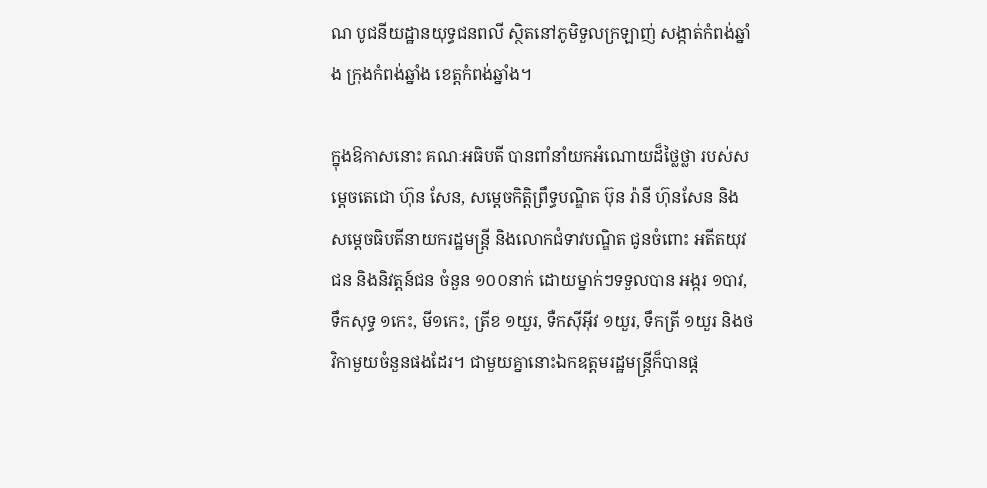ណ បូជនីយដ្ឋានយុទ្ធជនពលី ស្ថិតនៅភូមិទួលក្រឡាញ់ សង្កាត់កំពង់ឆ្នាំង ក្រុងកំពង់ឆ្នាំង ខេត្តកំពង់ឆ្នាំង។

ក្នុងឱកាសនោះ គណៈអធិបតី បានពាំនាំយកអំណោយដ៏ថ្លៃថ្លា របស់សម្ដេចតេជោ ហ៊ុន សែន, សម្ដេចកិត្តិព្រឹទ្ធបណ្ឌិត ប៊ុន រ៉ានី ហ៊ុនសែន និង សម្ដេចធិបតីនាយករដ្ឋមន្ដ្រី និងលោកជំទាវបណ្ឌិត ជូនចំពោះ អតីតយុវជន និងនិវត្តន៍ជន ចំនួន ១០០នាក់ ដោយម្នាក់ៗទទួលបាន អង្ករ ១បាវ, ទឹកសុទ្ធ ១កេះ, មី១កេះ, ត្រីខ ១យួរ, ទឺកស៊ីអ៊ីវ ១យួរ, ទឹកត្រី ១យួរ និងថវិកាមួយចំនួនផងដែរ។ ជាមួយគ្នានោះឯកឧត្តមរដ្ឋមន្ត្រីក៏បានផ្ត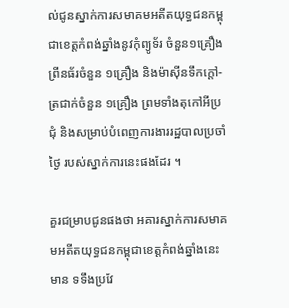ល់ជូនស្នាក់ការសមាគមអតីតយុទ្ធជនកម្ពុជាខេត្តកំពង់ឆ្នាំងនូវកុំព្យូទ័រ ចំនួន១គ្រឿង ព្រីនធ័រចំនួន ១គ្រឿង និងម៉ាសុីនទឹកក្តៅ-ត្រជាក់ចំនួន ១គ្រឿង ព្រមទាំងតុកៅអីប្រជុំ និងសម្រាប់បំពេញការងាររដ្ឋបាលប្រចាំថ្ងៃ របស់ស្នាក់ការនេះផងដែរ ។

គួរជម្រាបជូនផងថា អគារស្នាក់ការសមាគមអតីតយុទ្ធជនកម្ពុជាខេត្តកំពង់ឆ្នាំងនេះ មាន ទទឹងប្រវែ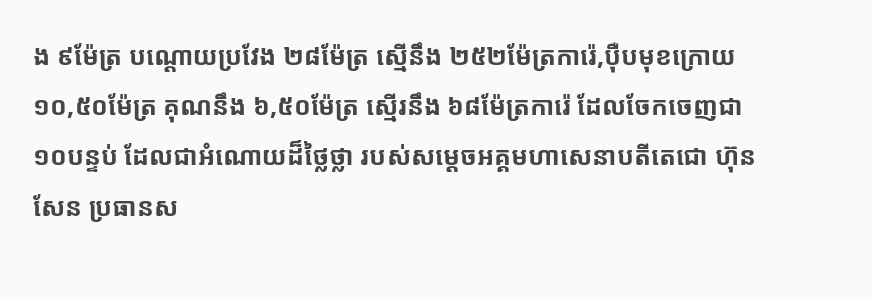ង ៩ម៉ែត្រ បណ្ដោយប្រវែង ២៨ម៉ែត្រ ស្មើនឹង ២៥២ម៉ែត្រការ៉េ,ប៉ឺបមុខក្រោយ ១០,៥០ម៉ែត្រ គុណនឹង ៦,៥០ម៉ែត្រ ស្មើរនឹង ៦៨ម៉ែត្រការ៉េ ដែលចែកចេញជា ១០បន្ទប់ ដែលជាអំណោយដ៏ថ្លៃថ្លា របស់សម្តេចអគ្គមហាសេនាបតីតេជោ ហ៊ុន សែន ប្រធានស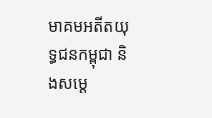មាគមអតីតយុទ្ធជនកម្ពុជា និងសម្ដេ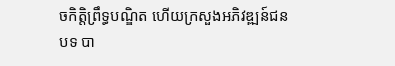ចកិត្តិព្រឹទ្ធបណ្ឌិត ហើយក្រសួងអភិវឌ្ឍន៍ជនបទ បា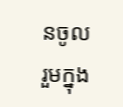នចូលរួមក្នុង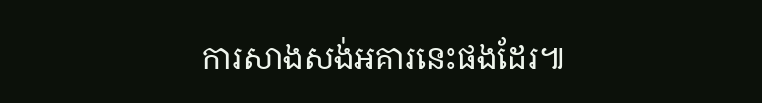ការសាងសង់អគារនេះផងដែរ៕